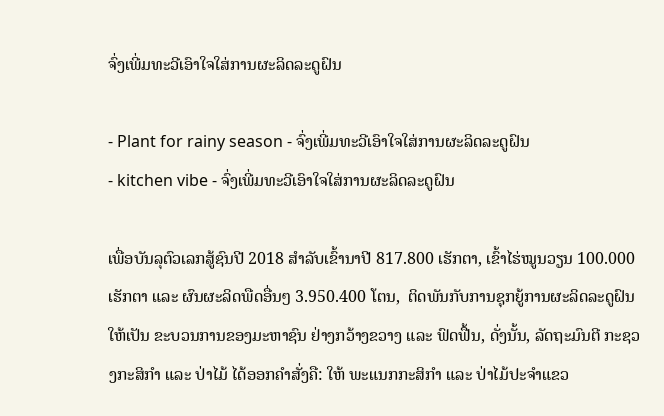ຈົ່ງເພີ່ມທະວີເອົາໃຈໃສ່ການຜະລິດລະດູຝົນ

- Plant for rainy season - ຈົ່ງເພີ່ມທະວີເອົາໃຈໃສ່ການຜະລິດລະດູຝົນ
- kitchen vibe - ຈົ່ງເພີ່ມທະວີເອົາໃຈໃສ່ການຜະລິດລະດູຝົນ

ເພື່ອບັນລຸຕົວເລກສູ້ຊົນປີ 2018 ສຳລັບເຂົ້ານາປີ 817.800 ເຮັກຕາ, ເຂົ້າໄຮ່ໝູນວຽນ 100.000 ເຮັກຕາ ແລະ ຜົນຜະລິດພືດອື່ນໆ 3.950.400 ໂຕນ,  ຕິດພັນກັບການຊຸກຍູ້ການຜະລິດລະດູຝົນໃຫ້ເປັນ ຂະບວນການຂອງມະຫາຊົນ ຢ່າງກວ້າງຂວາງ ແລະ ຟົດຟື້ນ, ດັ່ງນັ້ນ, ລັດຖະມົນຕີ ກະຊວງກະສິກຳ ແລະ ປ່າໄມ້ ໄດ້ອອກຄໍາສັ່ງຄື: ໃຫ້ ພະແນກກະສິກຳ ແລະ ປ່າໄມ້ປະຈຳແຂວ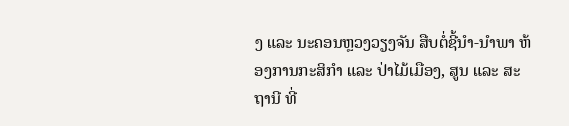ງ ແລະ ນະຄອນຫຼວງວຽງຈັນ ສືບຕໍ່ຊີ້ນຳ-ນຳພາ ຫ້ອງການກະສິກຳ ແລະ ປ່າໄມ້ເມືອງ, ສູນ ແລະ ສະຖານີ ທີ່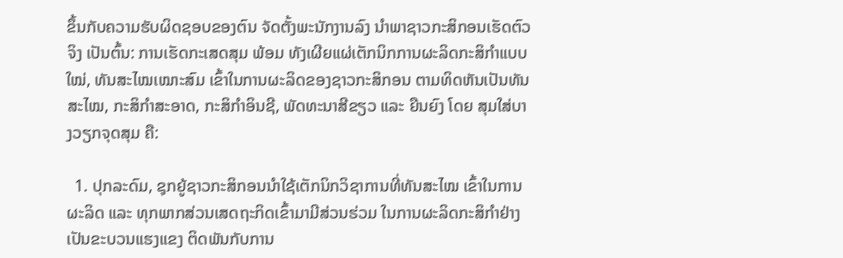ຂຶ້ນກັບຄວາມຮັບຜິດຊອບຂອງຕົນ ຈັດຕັ້ງພະນັກງານລົງ ນຳພາຊາວກະສິກອນເຮັດຕົວຈິງ ເປັນຕົ້ນ: ການເຮັດກະເສດສຸມ ພ້ອມ ທັງເຜີຍແຜ່ເຕັກນິກການຜະລິດກະສິກຳແບບໃໝ່, ທັນສະໄໝເໝາະສົມ ເຂົ້າໃນການຜະລິດຂອງຊາວກະສິກອນ ຕາມທິດຫັນເປັນທັນສະໄໝ, ກະສິກໍາສະອາດ, ກະສິກຳອິນຊີ, ພັດທະນາສີຂຽວ ແລະ ຍືນຍົງ ໂດຍ ສຸມໃສ່ບາງວຽກຈຸດສຸມ ຄື:

  1. ປຸກລະດົມ, ຊຸກຍູ້ຊາວກະສິກອນນຳໃຊ້ເຕັກນິກວິຊາການທີ່ທັນສະໄໝ ເຂົ້າໃນການຜະລິດ ແລະ ທຸກພາກສ່ວນເສດຖະກິດເຂົ້າມາມີສ່ວນຮ່ວມ ໃນການຜະລິດກະສິກຳຢ່າງເປັນຂະບວນແຮງແຂງ ຕິດພັນກັບການ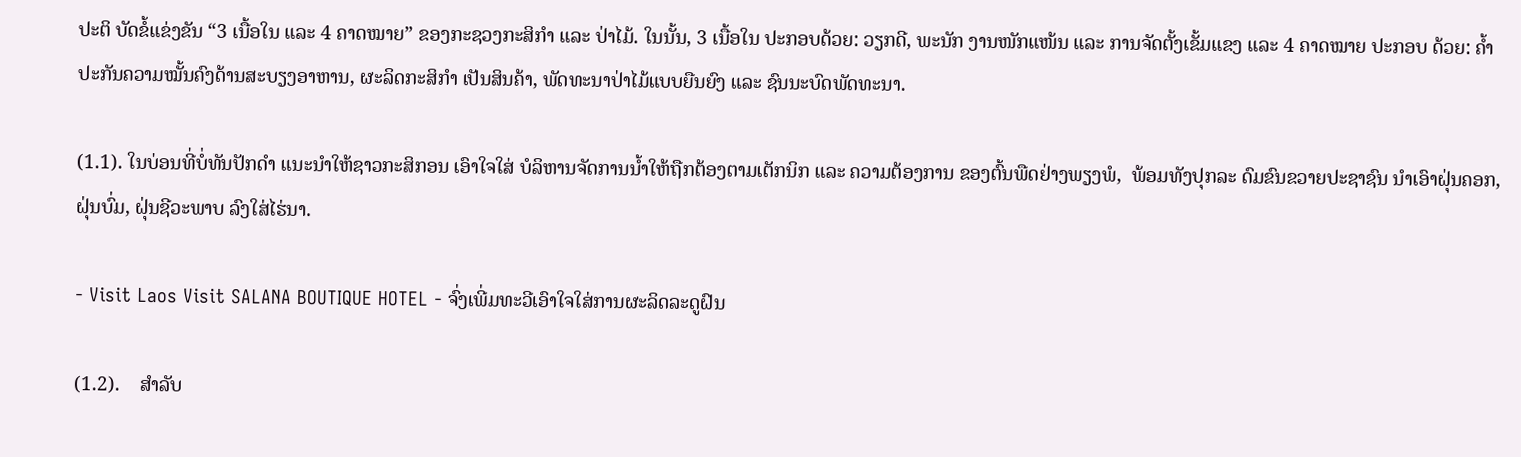ປະຕິ ບັດຂໍ້ແຂ່ງຂັນ “3 ເນື້ອໃນ ແລະ 4 ຄາດໝາຍ” ຂອງກະຊວງກະສິກຳ ແລະ ປ່າໄມ້. ໃນນັ້ນ, 3 ເນື້ອໃນ ປະກອບດ້ວຍ: ວຽກດີ, ພະນັກ ງານໜັກແໜ້ນ ແລະ ການຈັດຕັ້ງເຂັ້ມແຂງ ແລະ 4 ຄາດໝາຍ ປະກອບ ດ້ວຍ: ຄ້ຳປະກັນຄວາມໝັ້ນຄົງດ້ານສະບຽງອາຫານ, ຜະລິດກະສິກຳ ເປັນສິນຄ້າ, ພັດທະນາປ່າໄມ້ແບບຍືນຍົງ ແລະ ຊົນນະບົດພັດທະນາ.

(1.1). ໃນບ່ອນທີ່ບໍ່ທັນປັກດຳ ແນະນຳໃຫ້ຊາວກະສິກອນ ເອົາໃຈໃສ່ ບໍລິຫານຈັດການນ້ຳໃຫ້ຖືກຕ້ອງຕາມເຕັກນິກ ແລະ ຄວາມຕ້ອງການ ຂອງຕົ້ນພືດຢ່າງພຽງພໍ,  ພ້ອມທັງປຸກລະ ດົມຂົນຂວາຍປະຊາຊົນ ນໍາເອົາຝຸ່ນຄອກ, ຝຸ່ນບົ່ມ, ຝຸ່ນຊີວະພາບ ລົງໃສ່ໄຮ່ນາ.

- Visit Laos Visit SALANA BOUTIQUE HOTEL - ຈົ່ງເພີ່ມທະວີເອົາໃຈໃສ່ການຜະລິດລະດູຝົນ

(1.2).    ສຳລັບ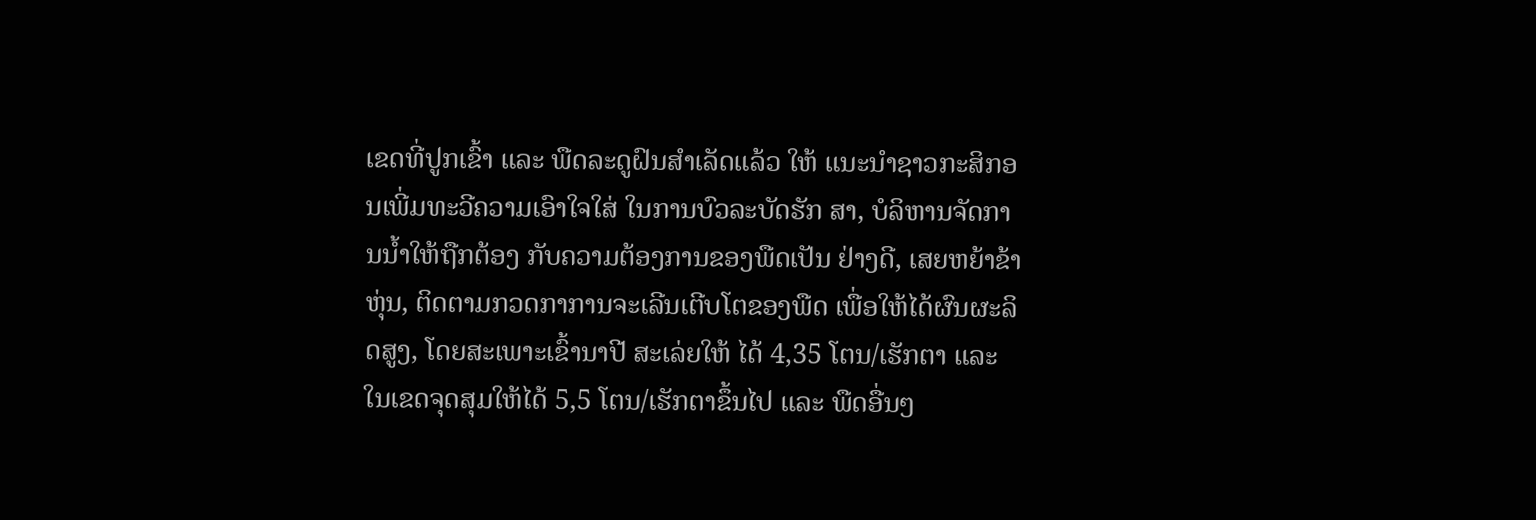ເຂດທີ່ປູກເຂົ້າ ແລະ ພືດລະດູຝົນສຳເລັດແລ້ວ ໃຫ້ ແນະນຳຊາວກະສິກອນເພີ່ມທະວີຄວາມເອົາໃຈໃສ່ ໃນການບົວລະບັດຮັກ ສາ, ບໍລິຫານຈັດການນ້ຳໃຫ້ຖືກຕ້ອງ ກັບຄວາມຕ້ອງການຂອງພືດເປັນ ຢ່າງດີ, ເສຍຫຍ້າຂ້າຫຸ່ນ, ຕິດຕາມກວດກາການຈະເລີນເຕີບໂຕຂອງພືດ ເພື່ອໃຫ້ໄດ້ຜົນຜະລິດສູງ, ໂດຍສະເພາະເຂົ້ານາປີ ສະເລ່ຍໃຫ້ ໄດ້ 4,35 ໂຕນ/ເຮັກຕາ ແລະ ໃນເຂດຈຸດສຸມໃຫ້ໄດ້ 5,5 ໂຕນ/ເຮັກຕາຂຶ້ນໄປ ແລະ ພືດອື່ນໆ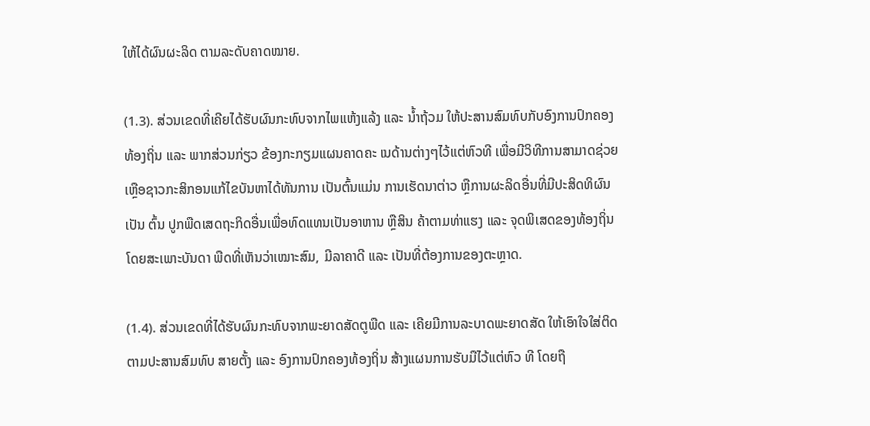ໃຫ້ໄດ້ຜົນຜະລິດ ຕາມລະດັບຄາດໝາຍ.

(1.3). ສ່ວນເຂດທີ່ເຄີຍໄດ້ຮັບຜົນກະທົບຈາກໄພແຫ້ງແລ້ງ ແລະ ນ້ຳຖ້ວມ ໃຫ້ປະສານສົມທົບກັບອົງການປົກຄອງທ້ອງຖິ່ນ ແລະ ພາກສ່ວນກ່ຽວ ຂ້ອງກະກຽມແຜນຄາດຄະ ເນດ້ານຕ່າງໆໄວ້ແຕ່ຫົວທີ ເພື່ອມີວິທີການສາມາດຊ່ວຍ ເຫຼືອຊາວກະສິກອນແກ້ໄຂບັນຫາໄດ້ທັນການ ເປັນຕົ້ນແມ່ນ ການເຮັດນາຕ່າວ ຫຼືການຜະລິດອື່ນທີ່ມີປະສິດທິຜົນ ເປັນ ຕົ້ນ ປູກພືດເສດຖະກິດອື່ນເພື່ອທົດແທນເປັນອາຫານ ຫຼືສິນ ຄ້າຕາມທ່າແຮງ ແລະ ຈຸດພິເສດຂອງທ້ອງຖິ່ນ ໂດຍສະເພາະບັນດາ ພືດທີ່ເຫັນວ່າເໝາະສົມ, ມີລາຄາດີ ແລະ ເປັນທີ່ຕ້ອງການຂອງຕະຫຼາດ.

(1.4). ສ່ວນເຂດທີ່ໄດ້ຮັບຜົນກະທົບຈາກພະຍາດສັດຕູພືດ ແລະ ເຄີຍມີການລະບາດພະຍາດສັດ ໃຫ້ເອົາໃຈໃສ່ຕິດຕາມປະສານສົມທົບ ສາຍຕັ້ງ ແລະ ອົງການປົກຄອງທ້ອງຖິ່ນ ສ້າງແຜນການຮັບມືໄວ້ແຕ່ຫົວ ທີ ໂດຍຖື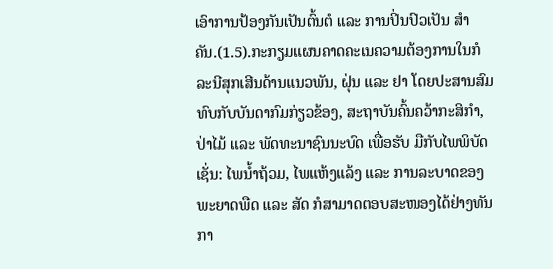ເອົາການປ້ອງກັນເປັນຕົ້ນຕໍ ແລະ ການປິ່ນປົວເປັນ ສຳຄັນ.(1.5).ກະກຽມແຜນຄາດຄະເນຄວາມຕ້ອງການໃນກໍລະນີສຸກເສີນດ້ານແນວພັນ, ຝຸ່ນ ແລະ ຢາ ໂດຍປະສານສົມ ທົບກັບບັນດາກົມກ່ຽວຂ້ອງ, ສະຖາບັນຄົ້ນຄວ້າກະສິກຳ, ປ່າໄມ້ ແລະ ພັດທະນາຊົນນະບົດ ເພື່ອຮັບ ມືກັບໄພພິບັດ ເຊັ່ນ: ໄພນ້ຳຖ້ວມ, ໄພແຫ້ງແລ້ງ ແລະ ການລະບາດຂອງ ພະຍາດພືດ ແລະ ສັດ ກໍສາມາດຕອບສະໜອງໄດ້ຢ່າງທັນກາ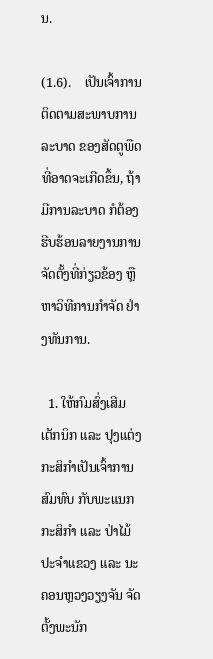ນ.

(1.6).    ເປັນເຈົ້າການຕິດຕາມສະພາບການລະບາດ ຂອງສັດຕູພືດ ທີ່ອາດຈະເກີດຂຶ້ນ, ຖ້າມີການລະບາດ ກໍຕ້ອງຮີບຮ້ອນລາຍງານການ ຈັດຕັ້ງທີ່ກ່ຽວຂ້ອງ ຫຼືຫາວິທີການກຳຈັດ ຢ່າງທັນການ.

  1. ໃຫ້ກົມສົ່ງເສີມເຕັກນິກ ແລະ ປຸງແຕ່ງກະສິກໍາເປັນເຈົ້າການສົມທົບ ກັບພະແນກກະສິກຳ ແລະ ປ່າໄມ້ ປະຈຳແຂວງ ແລະ ນະຄອນຫຼວງວຽງຈັນ ຈັດຕັ້ງພະນັກ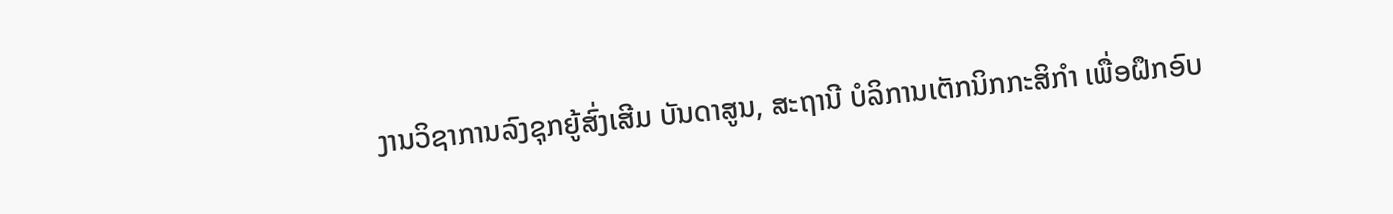ງານວິຊາການລົງຊຸກຍູ້ສົ່ງເສີມ ບັນດາສູນ, ສະຖານີ ບໍລິການເຕັກນິກກະສິກຳ ເພື່ອຝຶກອົບ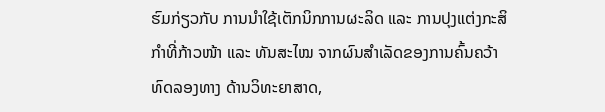ຮົມກ່ຽວກັບ ການນຳໃຊ້ເຕັກນິກການຜະລິດ ແລະ ການປຸງແຕ່ງກະສິກຳທີ່ກ້າວໜ້າ ແລະ ທັນສະໄໝ ຈາກຜົນສຳເລັດຂອງການຄົ້ນຄວ້າທົດລອງທາງ ດ້ານວິທະຍາສາດ,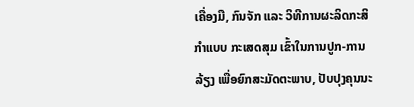ເຄື່ອງມື, ກົນຈັກ ແລະ ວິທີການຜະລິດກະສິກຳແບບ ກະເສດສຸມ ເຂົ້າໃນການປູກ-ການລ້ຽງ ເພື່ອຍົກສະມັດຕະພາບ, ປັບປຸງຄຸນນະ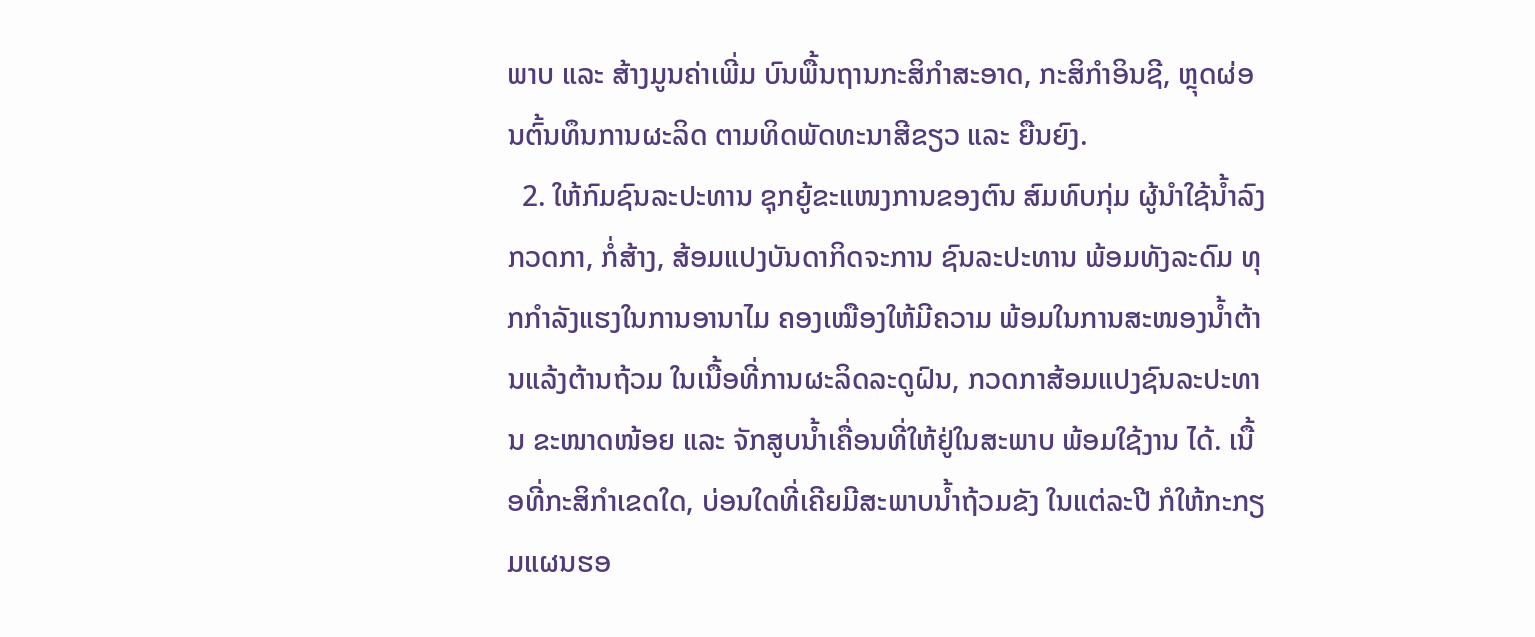ພາບ ແລະ ສ້າງມູນຄ່າເພີ່ມ ບົນພື້ນຖານກະສິກຳສະອາດ, ກະສິກຳອິນຊີ, ຫຼຸດຜ່ອນຕົ້ນທຶນການຜະລິດ ຕາມທິດພັດທະນາສີຂຽວ ແລະ ຍືນຍົງ.
  2. ໃຫ້ກົມຊົນລະປະທານ ຊຸກຍູ້ຂະແໜງການຂອງຕົນ ສົມທົບກຸ່ມ ຜູ້ນຳໃຊ້ນ້ຳລົງກວດກາ, ກໍ່ສ້າງ, ສ້ອມແປງບັນດາກິດຈະການ ຊົນລະປະທານ ພ້ອມທັງລະດົມ ທຸກກຳລັງແຮງໃນການອານາໄມ ຄອງເໝືອງໃຫ້ມີຄວາມ ພ້ອມໃນການສະໜອງນ້ຳຕ້ານແລ້ງຕ້ານຖ້ວມ ໃນເນື້ອທີ່ການຜະລິດລະດູຝົນ, ກວດກາສ້ອມແປງຊົນລະປະທານ ຂະໜາດໜ້ອຍ ແລະ ຈັກສູບນ້ຳເຄື່ອນທີ່ໃຫ້ຢູ່ໃນສະພາບ ພ້ອມໃຊ້ງານ ໄດ້. ເນື້ອທີ່ກະສິກຳເຂດໃດ, ບ່ອນໃດທີ່ເຄີຍມີສະພາບນ້ຳຖ້ວມຂັງ ໃນແຕ່ລະປີ ກໍໃຫ້ກະກຽມແຜນຮອ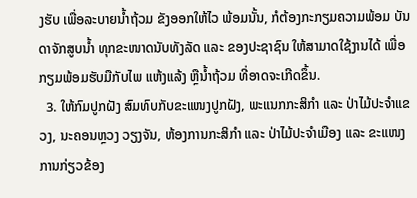ງຮັບ ເພື່ອລະບາຍນ້ຳຖ້ວມ ຂັງອອກໃຫ້ໄວ ພ້ອມນັ້ນ, ກໍຕ້ອງກະກຽມຄວາມພ້ອມ ບັນດາຈັກສູບນ້ຳ ທຸກຂະໜາດນັບທັງລັດ ແລະ ຂອງປະຊາຊົນ ໃຫ້ສາມາດໃຊ້ງານໄດ້ ເພື່ອກຽມພ້ອມຮັບມືກັບໄພ ແຫ້ງແລ້ງ ຫຼືນ້ຳຖ້ວມ ທີ່ອາດຈະເກີດຂຶ້ນ.
  3. ໃຫ້ກົມປູກຝັງ ສົມທົບກັບຂະແໜງປູກຝັງ, ພະແນກກະສິກຳ ແລະ ປ່າໄມ້ປະຈຳແຂວງ, ນະຄອນຫຼວງ ວຽງຈັນ, ຫ້ອງການກະສິກຳ ແລະ ປ່າໄມ້ປະຈຳເມືອງ ແລະ ຂະແໜງການກ່ຽວຂ້ອງ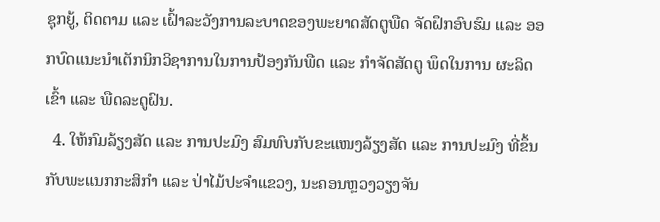ຊຸກຍູ້, ຕິດຕາມ ແລະ ເຝົ້າລະວັງການລະບາດຂອງພະຍາດສັດຕູພືດ ຈັດຝຶກອົບຮົມ ແລະ ອອກບົດແນະນຳເຕັກນິກວິຊາການໃນການປ້ອງກັນພືດ ແລະ ກຳຈັດສັດຕູ ພຶດໃນການ ຜະລິດເຂົ້າ ແລະ ພືດລະດູຝົນ.
  4. ໃຫ້ກົມລ້ຽງສັດ ແລະ ການປະມົງ ສົມທົບກັບຂະແໜງລ້ຽງສັດ ແລະ ການປະມົງ ທີ່ຂຶ້ນກັບພະແນກກະສິກຳ ແລະ ປ່າໄມ້ປະຈຳແຂວງ, ນະຄອນຫຼວງວຽງຈັນ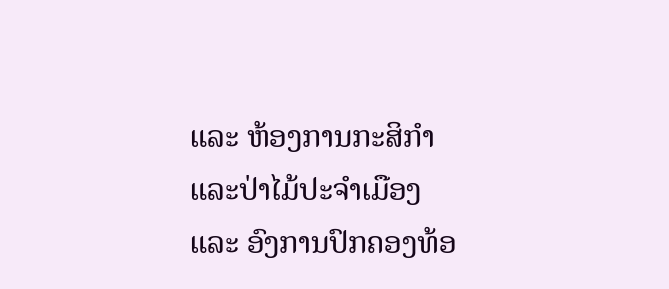ແລະ ຫ້ອງການກະສິກຳ ແລະປ່າໄມ້ປະຈຳເມືອງ ແລະ ອົງການປົກຄອງທ້ອ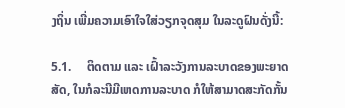ງຖິ່ນ ເພີ່ມຄວາມເອົາໃຈໃສ່ວຽກຈຸດສຸມ ໃນລະດູຝົນດັ່ງນີ້:

5.1.     ຕິດຕາມ ແລະ ເຝົ້າລະວັງການລະບາດຂອງພະຍາດສັດ, ໃນກໍລະນີມີເຫດການລະບາດ ກໍໃຫ້ສາມາດສະກັດກັ້ນ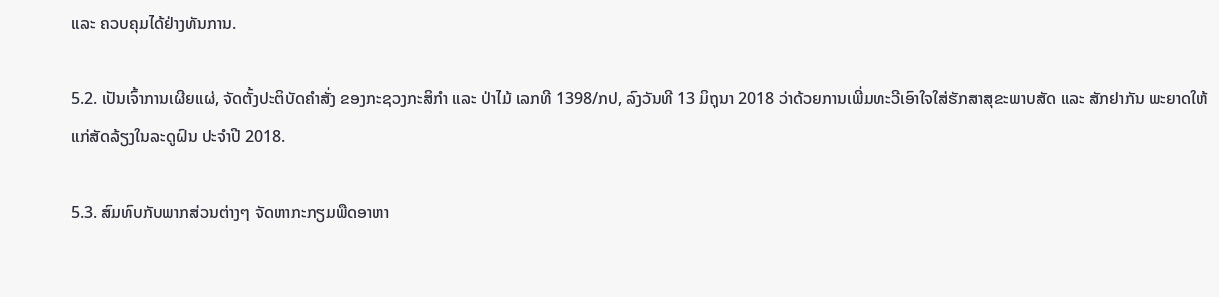ແລະ ຄວບຄຸມໄດ້ຢ່າງທັນການ.

5.2. ເປັນເຈົ້າການເຜີຍແຜ່, ຈັດຕັ້ງປະຕິບັດຄຳສັ່ງ ຂອງກະຊວງກະສິກຳ ແລະ ປ່າໄມ້ ເລກທີ 1398/ກປ, ລົງວັນທີ 13 ມິຖຸນາ 2018 ວ່າດ້ວຍການເພີ່ມທະວີເອົາໃຈໃສ່ຮັກສາສຸຂະພາບສັດ ແລະ ສັກຢາກັນ ພະຍາດໃຫ້ແກ່ສັດລ້ຽງໃນລະດູຝົນ ປະຈຳປີ 2018.

5.3. ສົມທົບກັບພາກສ່ວນຕ່າງໆ ຈັດຫາກະກຽມພືດອາຫາ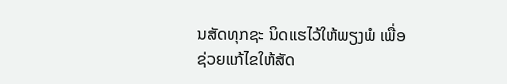ນສັດທຸກຊະ ນິດແຮໄວ້ໃຫ້ພຽງພໍ ເພື່ອຊ່ວຍແກ້ໄຂໃຫ້ສັດ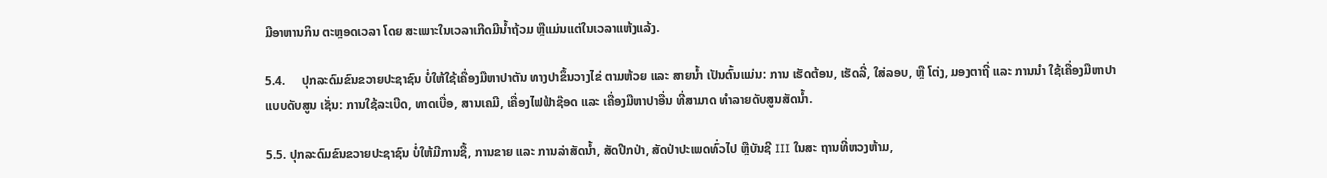ມີອາຫານກິນ ຕະຫຼອດເວລາ ໂດຍ ສະເພາະໃນເວລາເກີດມີນໍ້າຖ້ວມ ຫຼືແມ່ນແຕ່ໃນເວລາແຫ້ງແລ້ງ.

5.4.     ປຸກລະດົມຂົນຂວາຍປະຊາຊົນ ບໍ່ໃຫ້ໃຊ້ເຄື່ອງມືຫາປາຕັນ ທາງປາຂຶ້ນວາງໄຂ່ ຕາມຫ້ວຍ ແລະ ສາຍນໍ້າ ເປັນຕົ້ນແມ່ນ: ການ ເຮັດຕ້ອນ, ເຮັດລີ່, ໃສ່ລອບ, ຫຼື ໂຕ່ງ, ມອງຕາຖີ່ ແລະ ການນຳ ໃຊ້ເຄື່ອງມືຫາປາ ແບບດັບສູນ ເຊັ່ນ: ການໃຊ້ລະເບີດ, ທາດເບື່ອ, ສານເຄມີ, ເຄື່ອງໄຟຟ້າຊ໊ອດ ແລະ ເຄື່ອງມືຫາປາອື່ນ ທີ່ສາມາດ ທຳລາຍດັບສູນສັດນ້ຳ.

5.5. ປຸກລະດົມຂົນຂວາຍປະຊາຊົນ ບໍ່ໃຫ້ມີການຊື້, ການຂາຍ ແລະ ການລ່າສັດນໍ້າ, ສັດປີກປ່າ, ສັດປ່າປະເພດທົ່ວໄປ ຫຼືບັນຊີ III ໃນສະ ຖານທີ່ຫວງຫ້າມ,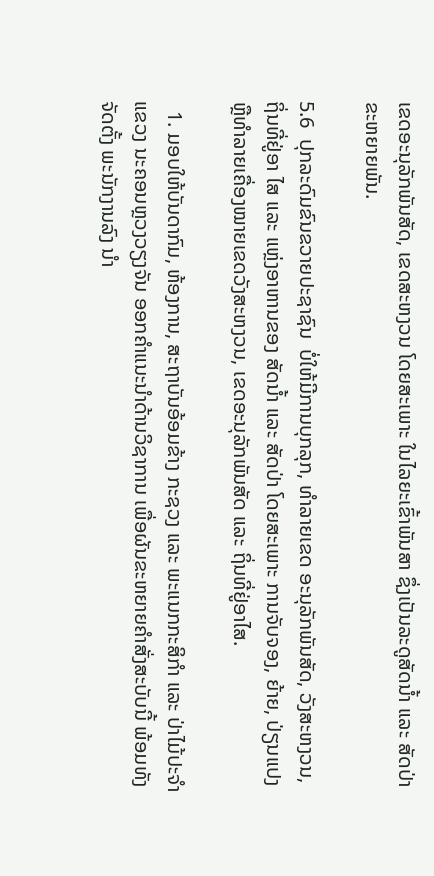ເຂດອະນຸລັກພັນສັດ, ເຂດສະຫງວນ ໂດຍສະເພາະ ໃນໄລຍະເຂົ້າພັນສາ ຊຶ່ງເປັນລະດູສັດນໍ້າ ແລະ ສັດປ່າຂະຫຍາຍພັນ.

5.6  ປຸກລະດົມຂົນຂວາຍປະຊາຊົນ  ບໍ່ໃຫ້ມີການບຸກລຸກ, ທໍາລາຍເຂດ ອະນຸລັກພັນສັດ, ວັງສະຫງວນ, ຖິ່ນທີ່ຢູ່ອາ ໄສ ແລະ ແຫຼ່ງອາຫານຂອງ ສັດນໍ້າ ແລະ ສັດປ່າ ໂດຍສະເພາະ ການຈັບຈອງ, ຍ້າຍ, ປ່ຽນແປງ ຫຼືທໍາລາຍເຄື່ອງໝາຍເຂດວັງສະຫງວນ, ເຂດອະນຸລັກພັນສັດ ແລະ ຖິ່ນທີ່ຢູ່ອາໄສ.

  1. ມອບໃຫ້ບັນດາກົມ, ຫ້ອງການ, ສະຖາບັນອ້ອມຂ້າງ ກະຊວງ ແລະ ພະແນກກະສິກໍາ ແລະ ປ່າໄມ້ປະຈຳແຂວງ ນະຄອນຫຼວງວຽງຈັນ ອອກຄຳແນະນຳດ້ານວິຊາການ ເພື່ອຜັນຂະຫຍາຍຄຳສັ່ງສະບັບນີ້ ພ້ອມທັງຈັດຕັ້ງ ພະນັກງານລົງ ນຳ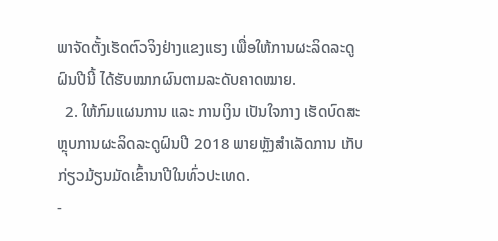ພາຈັດຕັ້ງເຮັດຕົວຈິງຢ່າງແຂງແຮງ ເພື່ອໃຫ້ການຜະລິດລະດູຝົນປີນີ້ ໄດ້ຮັບໝາກຜົນຕາມລະດັບຄາດໝາຍ.
  2. ໃຫ້ກົມແຜນການ ແລະ ການເງິນ ເປັນໃຈກາງ ເຮັດບົດສະຫຼຸບການຜະລິດລະດູຝົນປີ 2018 ພາຍຫຼັງສຳເລັດການ ເກັບກ່ຽວມ້ຽນມັດເຂົ້ານາປີໃນທົ່ວປະເທດ.
-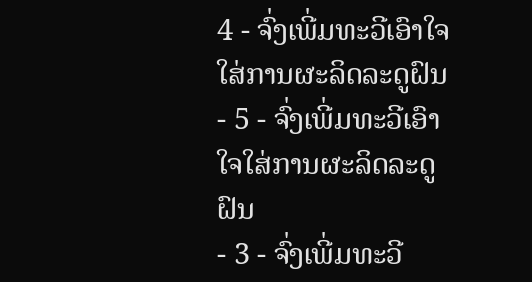4 - ຈົ່ງເພີ່ມທະວີເອົາໃຈໃສ່ການຜະລິດລະດູຝົນ
- 5 - ຈົ່ງເພີ່ມທະວີເອົາໃຈໃສ່ການຜະລິດລະດູຝົນ
- 3 - ຈົ່ງເພີ່ມທະວີ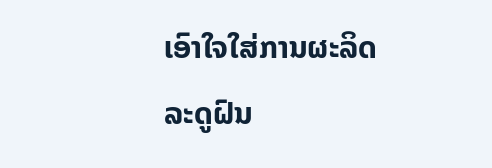ເອົາໃຈໃສ່ການຜະລິດລະດູຝົນ